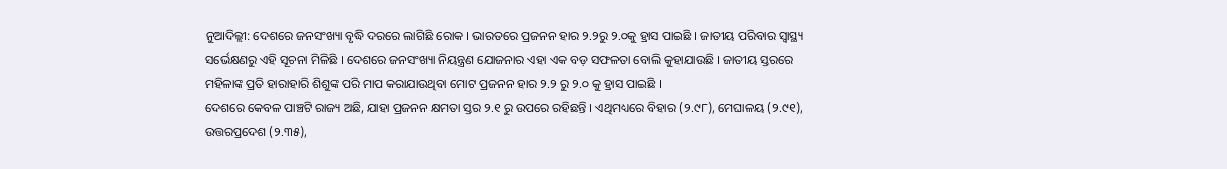ନୁଆଦିଲ୍ଲୀ: ଦେଶରେ ଜନସଂଖ୍ୟା ବୃଦ୍ଧି ଦରରେ ଲାଗିଛି ରୋକ । ଭାରତରେ ପ୍ରଜନନ ହାର ୨.୨ରୁ ୨.୦କୁ ହ୍ରାସ ପାଇଛି । ଜାତୀୟ ପରିବାର ସ୍ୱାସ୍ଥ୍ୟ ସର୍ଭେକ୍ଷଣରୁ ଏହି ସୂଚନା ମିଳିଛି । ଦେଶରେ ଜନସଂଖ୍ୟା ନିୟନ୍ତ୍ରଣ ଯୋଜନାର ଏହା ଏକ ବଡ଼ ସଫଳତା ବୋଲି କୁହାଯାଉଛି । ଜାତୀୟ ସ୍ତରରେ ମହିଳାଙ୍କ ପ୍ରତି ହାରାହାରି ଶିଶୁଙ୍କ ପରି ମାପ କରାଯାଉଥିବା ମୋଟ ପ୍ରଜନନ ହାର ୨.୨ ରୁ ୨.୦ କୁ ହ୍ରାସ ପାଇଛି ।
ଦେଶରେ କେବଳ ପାଞ୍ଚଟି ରାଜ୍ୟ ଅଛି, ଯାହା ପ୍ରଜନନ କ୍ଷମତା ସ୍ତର ୨.୧ ରୁ ଉପରେ ରହିଛନ୍ତି । ଏଥିମଧ୍ୟରେ ବିହାର (୨.୯୮), ମେଘାଳୟ (୨.୯୧), ଉତ୍ତରପ୍ରଦେଶ (୨.୩୫),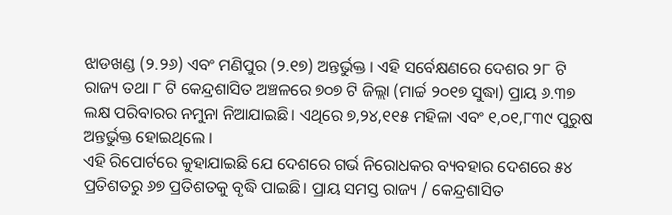ଝାଡଖଣ୍ଡ (୨.୨୬) ଏବଂ ମଣିପୁର (୨.୧୭) ଅନ୍ତର୍ଭୁକ୍ତ । ଏହି ସର୍ବେକ୍ଷଣରେ ଦେଶର ୨୮ ଟି ରାଜ୍ୟ ତଥା ୮ ଟି କେନ୍ଦ୍ରଶାସିତ ଅଞ୍ଚଳରେ ୭୦୭ ଟି ଜିଲ୍ଲା (ମାର୍ଚ୍ଚ ୨୦୧୭ ସୁଦ୍ଧା) ପ୍ରାୟ ୬.୩୭ ଲକ୍ଷ ପରିବାରର ନମୁନା ନିଆଯାଇଛି। ଏଥିରେ ୭,୨୪,୧୧୫ ମହିଳା ଏବଂ ୧,୦୧,୮୩୯ ପୁରୁଷ ଅନ୍ତର୍ଭୁକ୍ତ ହୋଇଥିଲେ ।
ଏହି ରିପୋର୍ଟରେ କୁହାଯାଇଛି ଯେ ଦେଶରେ ଗର୍ଭ ନିରୋଧକର ବ୍ୟବହାର ଦେଶରେ ୫୪ ପ୍ରତିଶତରୁ ୬୭ ପ୍ରତିଶତକୁ ବୃଦ୍ଧି ପାଇଛି। ପ୍ରାୟ ସମସ୍ତ ରାଜ୍ୟ / କେନ୍ଦ୍ରଶାସିତ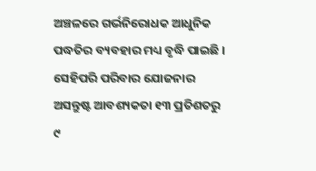ଅଞ୍ଚଳରେ ଗର୍ଭନିରୋଧକ ଆଧୁନିକ ପଦ୍ଧତିର ବ୍ୟବହାର ମଧ୍ୟ ବୃଦ୍ଧି ପାଇଛି । ସେହିପରି ପରିବାର ଯୋଜନାର ଅସନ୍ତୁଷ୍ଟ ଆବଶ୍ୟକତା ୧୩ ପ୍ରତିଶତରୁ ୯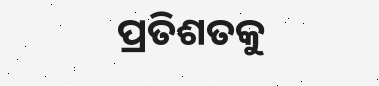ପ୍ରତିଶତକୁ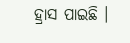ହ୍ରାସ ପାଇଛି ।